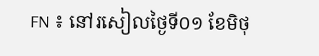FN ៖ នៅរសៀលថ្ងៃទី០១ ខែមិថុ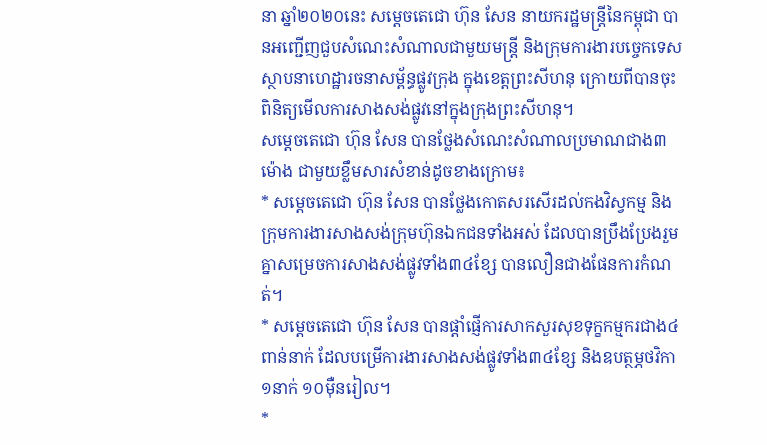នា ឆ្នាំ២០២០នេះ សម្ដេចតេជោ ហ៊ុន សែន នាយករដ្ឋមន្ត្រីនៃកម្ពុជា បានអញ្ជើញជួបសំណេះសំណាលជាមួយមន្ត្រី និងក្រុមការងារបច្ចេកទេស ស្ថាបនាហេដ្ឋារចនាសម្ព័ន្ធផ្លូវក្រុង ក្នុងខេត្តព្រះសីហនុ ក្រោយពីបានចុះពិនិត្យមើលការសាងសង់ផ្លូវនៅក្នុងក្រុងព្រះសីហនុ។
សម្តេចតេជោ ហ៊ុន សែន បានថ្លែងសំណេះសំណាលប្រមាណជាង៣ម៉ោង ជាមួយខ្លឹមសារសំខាន់ដូចខាងក្រោម៖
* សម្តេចតេជោ ហ៊ុន សែន បានថ្លែងកោតសរសើរដល់កងវិស្វកម្ម និងក្រុមការងារសាងសង់ក្រុមហ៊ុនឯកជនទាំងអស់ ដែលបានប្រឹងប្រែងរួមគ្នាសម្រេចការសាងសង់ផ្លូវទាំង៣៤ខ្សែ បានលឿនជាងផែនការកំណត់។
* សម្តេចតេជោ ហ៊ុន សែន បានផ្តាំផ្ញើការសាកសួរសុខទុក្ខកម្មករជាង៤ពាន់នាក់ ដែលបម្រើការងារសាងសង់ផ្លូវទាំង៣៤ខ្សែ និងឧបត្ថម្ភថវិកា១នាក់ ១០ម៉ឺនរៀល។
*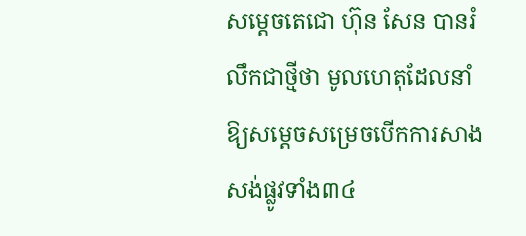សម្តេចតេជោ ហ៊ុន សែន បានរំលឹកជាថ្មីថា មូលហេតុដែលនាំឱ្យសម្តេចសម្រេចបើកការសាងសង់ផ្លូវទាំង៣៤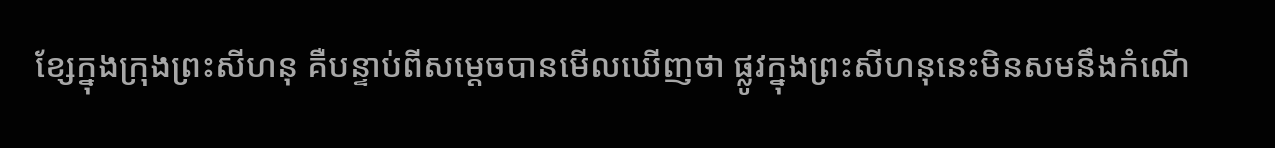ខ្សែក្នុងក្រុងព្រះសីហនុ គឺបន្ទាប់ពីសម្តេចបានមើលឃើញថា ផ្លូវក្នុងព្រះសីហនុនេះមិនសមនឹងកំណើ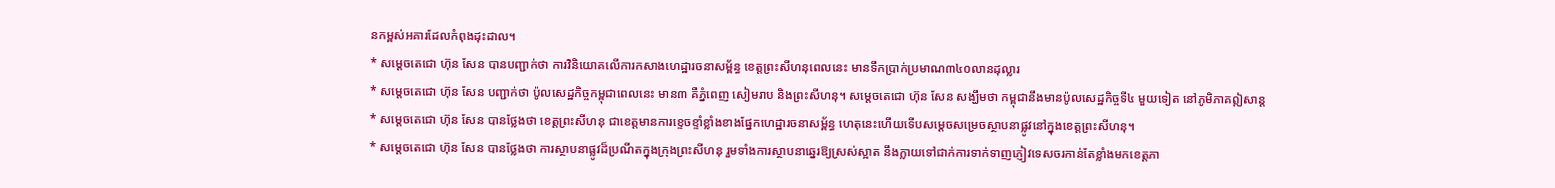នកម្ពស់អគារដែលកំពុងដុះដាល។
* សម្តេចតេជោ ហ៊ុន សែន បានបញ្ជាក់ថា ការវិនិយោគលើការកសាងហេដ្ឋារចនាសម្ព័ន្ធ ខេត្តព្រះសីហនុពេលនេះ មានទឹកប្រាក់ប្រមាណ៣៤០លានដុល្លារ
* សម្តេចតេជោ ហ៊ុន សែន បញ្ជាក់ថា ប៉ូលសេដ្ឋកិច្ចកម្ពុជាពេលនេះ មាន៣ គឺភ្នំពេញ សៀមរាប និងព្រះសីហនុ។ សម្តេចតេជោ ហ៊ុន សែន សង្ឃឹមថា កម្ពុជានឹងមានប៉ូលសេដ្ឋកិច្ចទី៤ មួយទៀត នៅភូមិភាគឦសាន្ត
* សម្តេចតេជោ ហ៊ុន សែន បានថ្លែងថា ខេត្តព្រះសីហនុ ជាខេត្តមានការខ្ទេចខ្ទាំខ្លាំងខាងផ្នែកហេដ្ឋារចនាសម្ព័ន្ធ ហេតុនេះហើយទើបសម្តេចសម្រេចស្ថាបនាផ្លូវនៅក្នុងខេត្តព្រះសីហនុ។
* សម្តេចតេជោ ហ៊ុន សែន បានថ្លែងថា ការស្ថាបនាផ្លូវដ៏ប្រណីតក្នុងក្រុងព្រះសីហនុ រួមទាំងការស្ថាបនាឆ្នេរឱ្យស្រស់ស្អាត នឹងក្លាយទៅជាក់ការទាក់ទាញភ្ញៀវទេសចរកាន់តែខ្លាំងមកខេត្តភា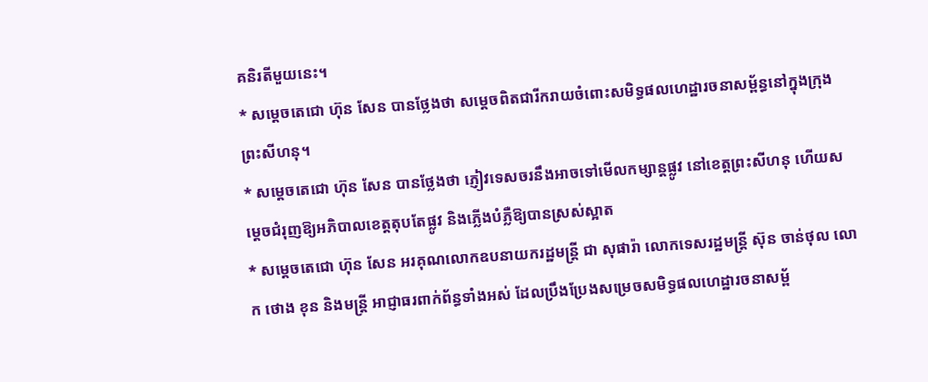គនិរតីមួយនេះ។
* សម្តេចតេជោ ហ៊ុន សែន បានថ្លែងថា សម្តេចពិតជារីករាយចំពោះសមិទ្ធផលហេដ្ឋារចនាសម្ព័ន្ធនៅក្នុងក្រុងព្រះសីហនុ។
* សម្តេចតេជោ ហ៊ុន សែន បានថ្លែងថា ភ្ញៀវទេសចរនឹងអាចទៅមើលកម្សាន្តផ្លូវ នៅខេត្តព្រះសីហនុ ហើយសម្តេចជំរុញឱ្យអភិបាលខេត្តតុបតែផ្លូវ និងភ្លើងបំភ្លឺឱ្យបានស្រស់ស្អាត
* សម្តេចតេជោ ហ៊ុន សែន អរគុណលោកឧបនាយករដ្ឋមន្ត្រី ជា សុផារ៉ា លោកទេសរដ្ឋមន្ត្រី ស៊ុន ចាន់ថុល លោក ថោង ខុន និងមន្ត្រី អាជ្ញាធរពាក់ព័ន្ធទាំងអស់ ដែលប្រឹងប្រែងសម្រេចសមិទ្ធផលហេដ្ឋារចនាសម្ព័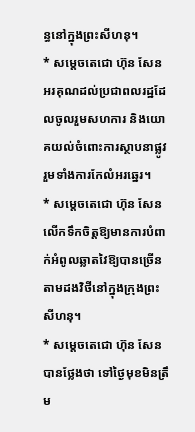ន្ធនៅក្នុងព្រះសីហនុ។
* សម្តេចតេជោ ហ៊ុន សែន អរគុណដល់ប្រជាពលរដ្ឋដែលចូលរួមសហការ និងយោគយល់ចំពោះការស្ថាបនាផ្លូវ រួមទាំងការកែលំអរឆ្នេរ។
* សម្តេចតេជោ ហ៊ុន សែន លើកទឹកចិត្តឱ្យមានការបំពាក់អំពូលឆ្លាតវៃឱ្យបានច្រើនតាមដងវិថីនៅក្នុងក្រុងព្រះសីហនុ។
* សម្តេចតេជោ ហ៊ុន សែន បានថ្លែងថា ទៅថ្ងៃមុខមិនត្រឹម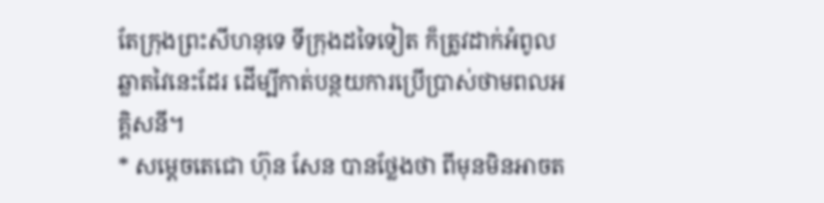តែក្រុងព្រះសីហនុទេ ទីក្រុងដទៃទៀត ក៏ត្រូវដាក់អំពូលឆ្លាតវៃនេះដែរ ដើម្បីកាត់បន្ថយការប្រើប្រាស់ថាមពលអគ្គិសនី។
* សម្តេចតេជោ ហ៊ុន សែន បានថ្លែងថា ពីមុនមិនអាចត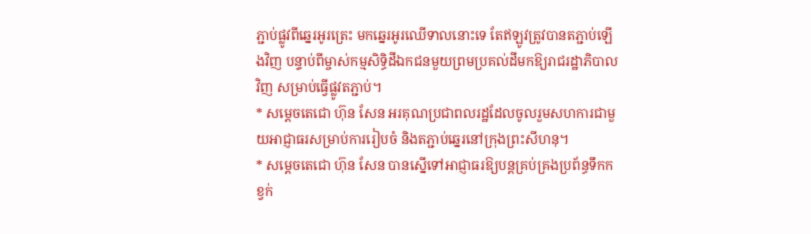ភ្ជាប់ផ្លូវពីឆ្នេរអូរត្រេះ មកឆ្នេរអូរឈើទាលនោះទេ តែឥឡូវត្រូវបានតភ្ជាប់ឡើងវិញ បន្ទាប់ពីម្ចាស់កម្មសិទ្ធិដីឯកជនមួយព្រមប្រគល់ដីមកឱ្យរាជរដ្ឋាភិបាលវិញ សម្រាប់ធ្វើផ្លូវតភ្ជាប់។
* សម្តេចតេជោ ហ៊ុន សែន អរគុណប្រជាពលរដ្ឋដែលចូលរួមសហការជាមួយអាជ្ញាធរសម្រាប់ការរៀបចំ និងតភ្ជាប់ឆ្នេរនៅក្រុងព្រះសីហនុ។
* សម្តេចតេជោ ហ៊ុន សែន បានស្នើទៅអាជ្ញាធរឱ្យបន្តគ្រប់គ្រងប្រព័ន្ធទឹកកខ្វក់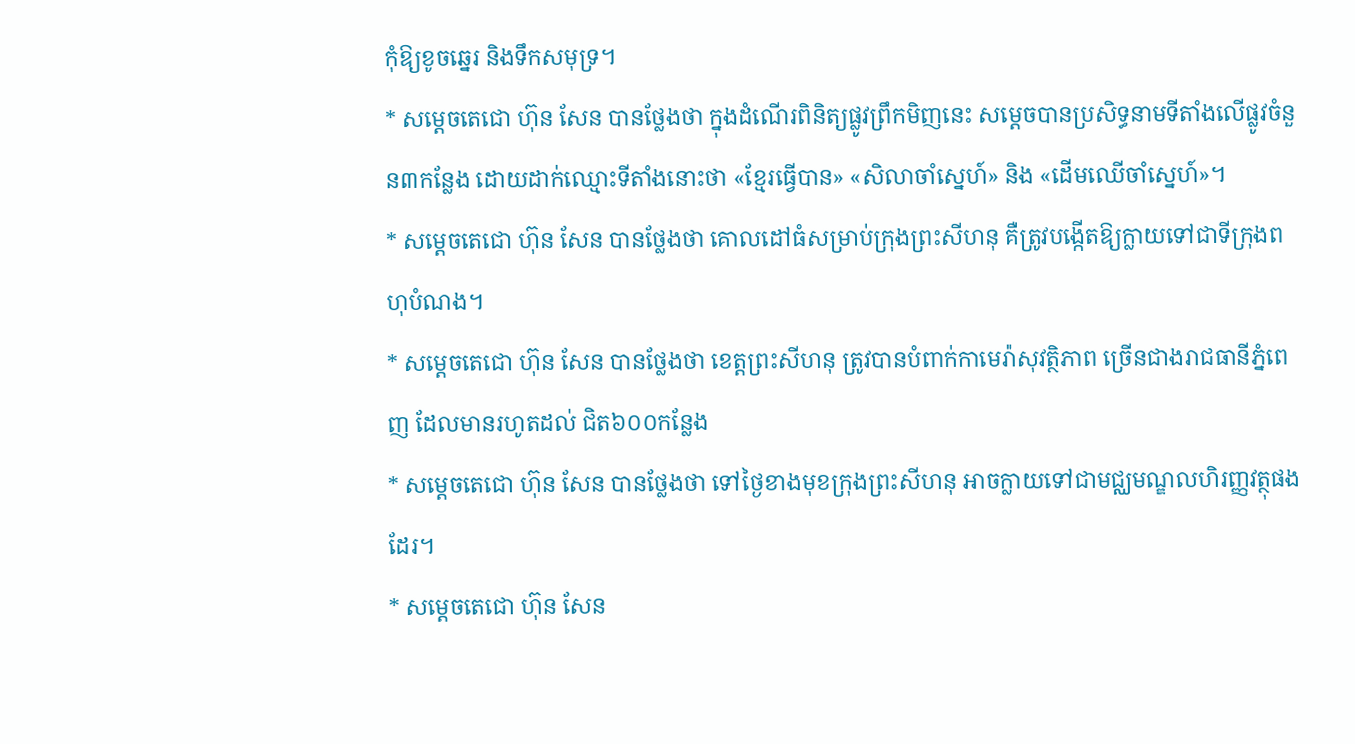កុំឱ្យខូចឆ្នេរ និងទឹកសមុទ្រ។
* សម្តេចតេជោ ហ៊ុន សែន បានថ្លែងថា ក្នុងដំណើរពិនិត្យផ្លូវព្រឹកមិញនេះ សម្តេចបានប្រសិទ្ធនាមទីតាំងលើផ្លូវចំនួន៣កន្លែង ដោយដាក់ឈ្មោះទីតាំងនោះថា «ខ្មែរធ្វើបាន» «សិលាចាំស្នេហ៍» និង «ដើមឈើចាំស្នេហ៍»។
* សម្តេចតេជោ ហ៊ុន សែន បានថ្លែងថា គោលដៅធំសម្រាប់ក្រុងព្រះសីហនុ គឺត្រូវបង្កើតឱ្យក្លាយទៅជាទីក្រុងពហុបំណង។
* សម្តេចតេជោ ហ៊ុន សែន បានថ្លែងថា ខេត្តព្រះសីហនុ ត្រូវបានបំពាក់កាមេរ៉ាសុវត្ថិភាព ច្រើនជាងរាជធានីភ្នំពេញ ដែលមានរហូតដល់ ជិត៦០០កន្លែង
* សម្តេចតេជោ ហ៊ុន សែន បានថ្លែងថា ទៅថ្ងៃខាងមុខក្រុងព្រះសីហនុ អាចក្លាយទៅជាមជ្ឈមណ្ឌលហិរញ្ញវត្ថុផងដែរ។
* សម្តេចតេជោ ហ៊ុន សែន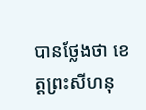បានថ្លែងថា ខេត្តព្រះសីហនុ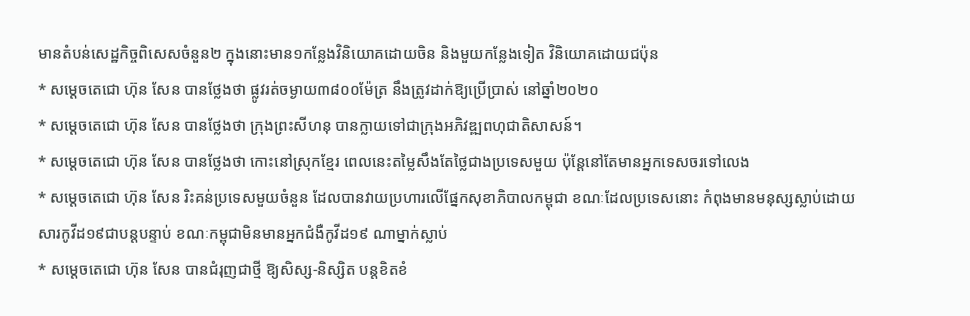មានតំបន់សេដ្ឋកិច្ចពិសេសចំនួន២ ក្នុងនោះមាន១កន្លែងវិនិយោគដោយចិន និងមួយកន្លែងទៀត វិនិយោគដោយជប៉ុន
* សម្តេចតេជោ ហ៊ុន សែន បានថ្លែងថា ផ្លូវរត់ចម្ងាយ៣៨០០ម៉ែត្រ នឹងត្រូវដាក់ឱ្យប្រើប្រាស់ នៅឆ្នាំ២០២០
* សម្តេចតេជោ ហ៊ុន សែន បានថ្លែងថា ក្រុងព្រះសីហនុ បានក្លាយទៅជាក្រុងអភិវឌ្ឍពហុជាតិសាសន៍។
* សម្តេចតេជោ ហ៊ុន សែន បានថ្លែងថា កោះនៅស្រុកខ្មែរ ពេលនេះតម្លៃសឹងតែថ្លៃជាងប្រទេសមួយ ប៉ុន្តែនៅតែមានអ្នកទេសចរទៅលេង
* សម្តេចតេជោ ហ៊ុន សែន រិះគន់ប្រទេសមួយចំនួន ដែលបានវាយប្រហារលើផ្នែកសុខាភិបាលកម្ពុជា ខណៈដែលប្រទេសនោះ កំពុងមានមនុស្សស្លាប់ដោយសារកូវីដ១៩ជាបន្តបន្ទាប់ ខណៈកម្ពុជាមិនមានអ្នកជំងឺកូវីដ១៩ ណាម្នាក់ស្លាប់
* សម្តេចតេជោ ហ៊ុន សែន បានជំរុញជាថ្មី ឱ្យសិស្ស-និស្សិត បន្តខិតខំ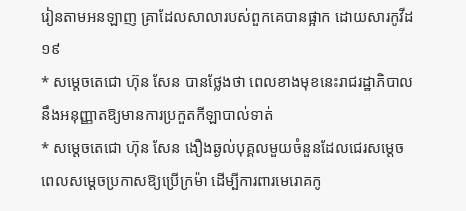រៀនតាមអនឡាញ គ្រាដែលសាលារបស់ពួកគេបានផ្អាក ដោយសារកូវីដ១៩
* សម្តេចតេជោ ហ៊ុន សែន បានថ្លែងថា ពេលខាងមុខនេះរាជរដ្ឋាភិបាល នឹងអនុញ្ញាតឱ្យមានការប្រកួតកីឡាបាល់ទាត់
* សម្តេចតេជោ ហ៊ុន សែន ងឿងឆ្ងល់បុគ្គលមួយចំនួនដែលជេរសម្តេច ពេលសម្តេចប្រកាសឱ្យប្រើក្រម៉ា ដើម្បីការពារមេរោគកូ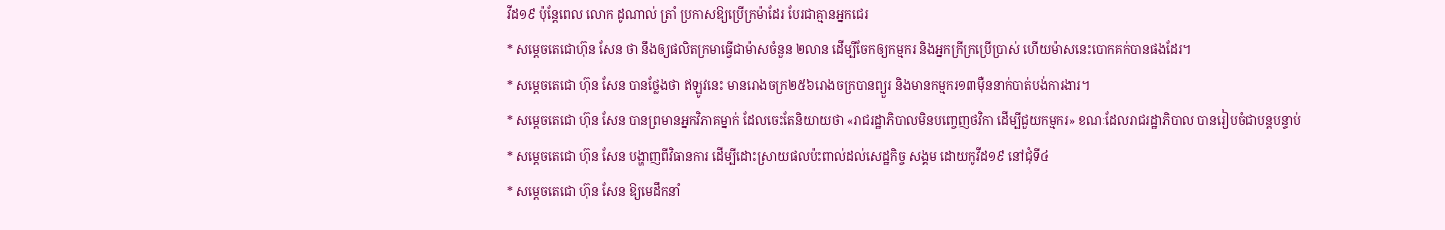វីដ១៩ ប៉ុន្តែពេល លោក ដូណាល់ ត្រាំ ប្រកាសឱ្យប្រើក្រម៉ាដែរ បែរជាគ្មានអ្នកជេរ
* សម្តេចតេជោហ៊ុន សែន ថា នឹងឲ្យផលិតក្រមាធ្វើជាម៉ាសចំនួន ២លាន ដើម្បីចែកឲ្យកម្មករ និងអ្នកក្រីក្រប្រើប្រាស់ ហើយម៉ាសនេះបោកគក់បានផងដែរ។
* សម្តេចតេជោ ហ៊ុន សែន បានថ្លែងថា ឥឡូវនេះ មានរោងចក្រ២៥៦រោងចក្របានព្យួរ និងមានកម្មករ១៣ម៉ឺននាក់បាត់បង់ការងារ។
* សម្តេចតេជោ ហ៊ុន សែន បានព្រមានអ្នកវិភាគម្នាក់ ដែលចេះតែនិយាយថា «រាជរដ្ឋាភិបាលមិនបញ្ចេញថវិកា ដើម្បីជួយកម្មករ» ខណៈដែលរាជរដ្ឋាភិបាល បានរៀបចំជាបន្តបន្ទាប់
* សម្តេចតេជោ ហ៊ុន សែន បង្ហាញពីវិធានការ ដើម្បីដោះស្រាយផលប៉ះពាល់ដល់សេដ្ឋកិច្ច សង្គម ដោយកូវីដ១៩ នៅជុំទី៤
* សម្តេចតេជោ ហ៊ុន សែន ឱ្យមេដឹកនាំ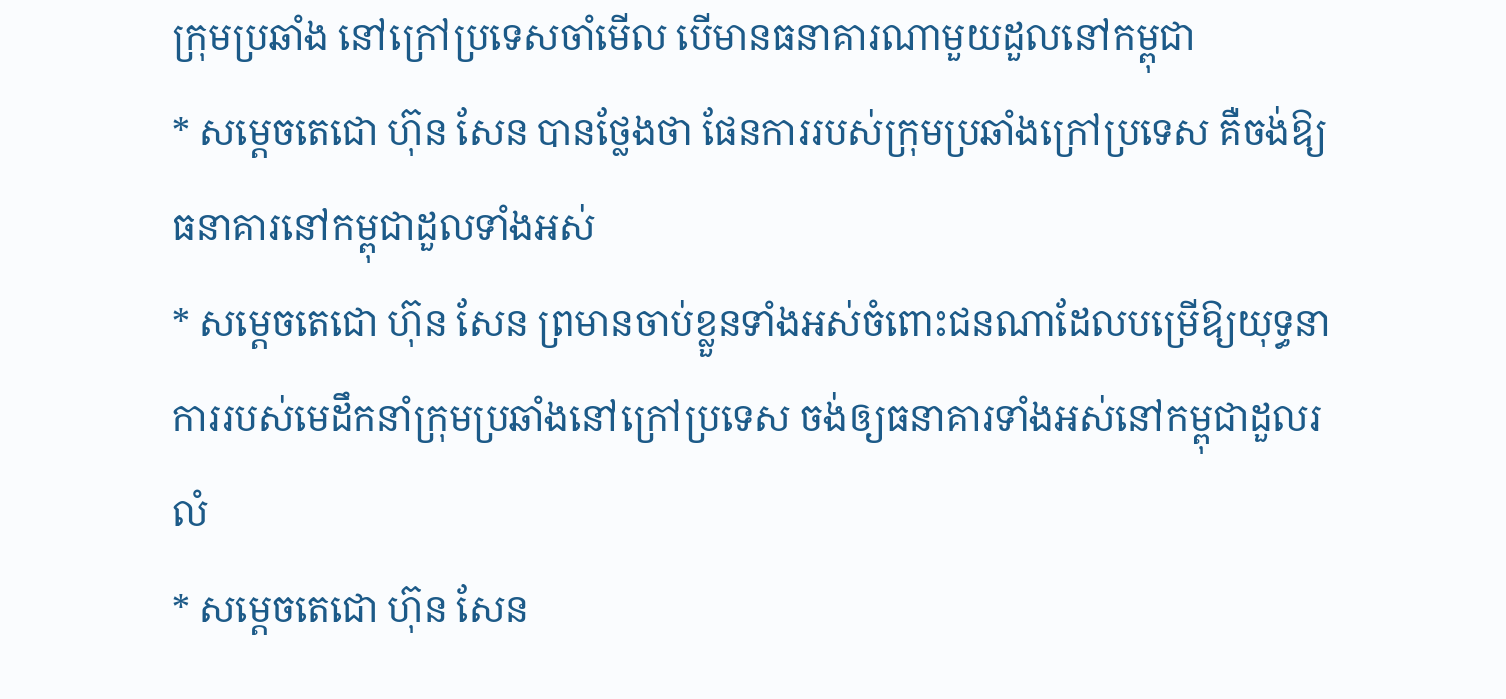ក្រុមប្រឆាំង នៅក្រៅប្រទេសចាំមើល បើមានធនាគារណាមួយដួលនៅកម្ពុជា
* សម្តេចតេជោ ហ៊ុន សែន បានថ្លែងថា ផែនការរបស់ក្រុមប្រឆាំងក្រៅប្រទេស គឺចង់ឱ្យធនាគារនៅកម្ពុជាដួលទាំងអស់
* សម្តេចតេជោ ហ៊ុន សែន ព្រមានចាប់ខ្លួនទាំងអស់ចំពោះជនណាដែលបម្រើឱ្យយុទ្ធនាការរបស់មេដឹកនាំក្រុមប្រឆាំងនៅក្រៅប្រទេស ចង់ឲ្យធនាគារទាំងអស់នៅកម្ពុជាដួលរលំ
* សម្តេចតេជោ ហ៊ុន សែន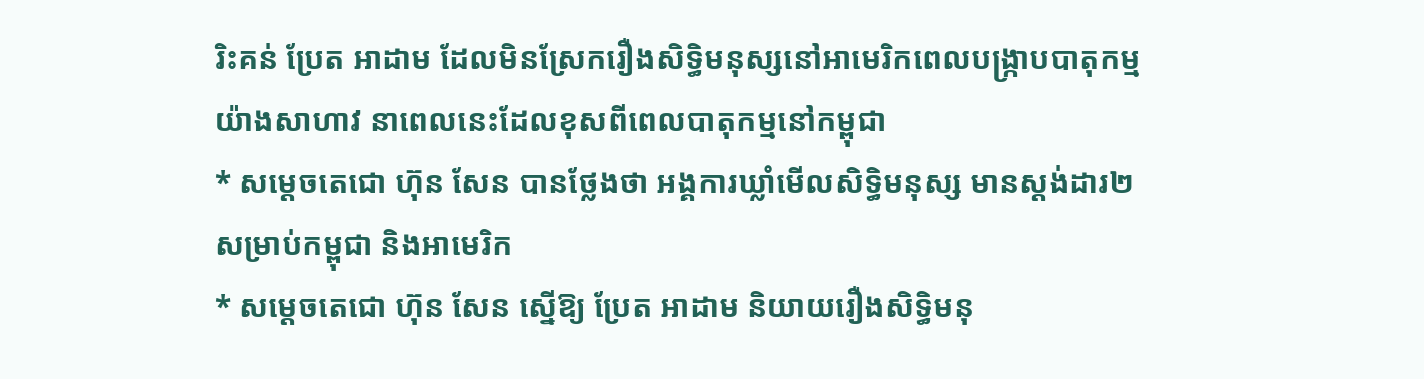រិះគន់ ប្រែត អាដាម ដែលមិនស្រែករឿងសិទ្ធិមនុស្សនៅអាមេរិកពេលបង្ក្រាបបាតុកម្មយ៉ាងសាហាវ នាពេលនេះដែលខុសពីពេលបាតុកម្មនៅកម្ពុជា
* សម្តេចតេជោ ហ៊ុន សែន បានថ្លែងថា អង្គការឃ្លាំមើលសិទ្ធិមនុស្ស មានស្តង់ដារ២ សម្រាប់កម្ពុជា និងអាមេរិក
* សម្តេចតេជោ ហ៊ុន សែន ស្នើឱ្យ ប្រែត អាដាម និយាយរឿងសិទ្ធិមនុ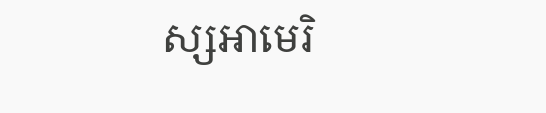ស្សអាមេរិ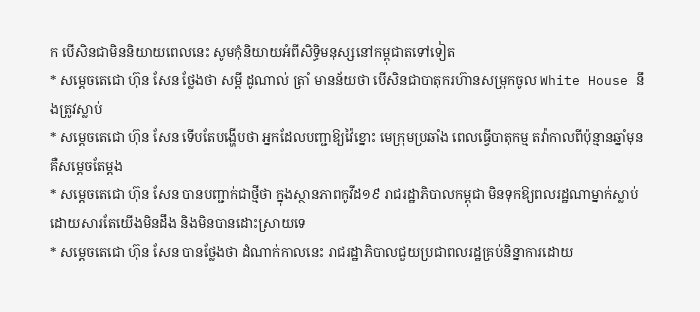ក បើសិនជាមិននិយាយពេលនេះ សូមកុំនិយាយអំពីសិទ្ធិមនុស្សនៅកម្ពុជាតទៅទៀត
* សម្តេចតេជោ ហ៊ុន សែន ថ្លែងថា សម្តី ដូណាល់ ត្រាំ មានន័យថា បើសិនជាបាតុករហ៊ានសម្រុកចូល White House នឹងត្រូវស្លាប់
* សម្តេចតេជោ ហ៊ុន សែន ទើបតែបង្ហើបថា អ្នកដែលបញ្ជាឱ្យវ៉ៃខ្នោះ មេក្រុមប្រឆាំង ពេលធ្វើបាតុកម្ម តវ៉ាកាលពីប៉ុន្មានឆ្នាំមុន គឺសម្តេចតែម្តង
* សម្តេចតេជោ ហ៊ុន សែន បានបញ្ជាក់ជាថ្មីថា ក្នុងស្ថានភាពកូវីដ១៩ រាជរដ្ឋាភិបាលកម្ពុជា មិនទុកឱ្យពលរដ្ឋណាម្នាក់ស្លាប់ ដោយសារតែយើងមិនដឹង និងមិនបានដោះស្រាយទេ
* សម្តេចតេជោ ហ៊ុន សែន បានថ្លែងថា ដំណាក់កាលនេះ រាជរដ្ឋាភិបាលជួយប្រជាពលរដ្ឋគ្រប់និន្នាការដោយ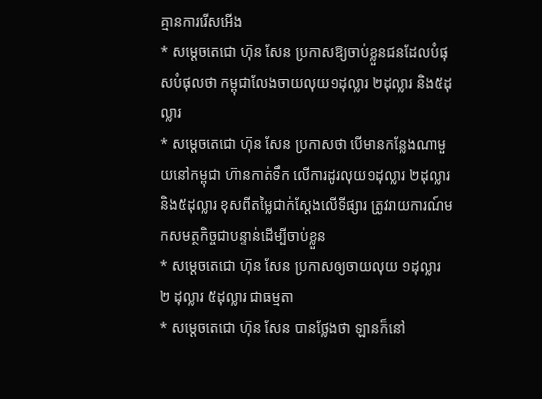គ្មានការរើសអើង
* សម្តេចតេជោ ហ៊ុន សែន ប្រកាសឱ្យចាប់ខ្លួនជនដែលបំផុសបំផុលថា កម្ពុជាលែងចាយលុយ១ដុល្លារ ២ដុល្លារ និង៥ដុល្លារ
* សម្តេចតេជោ ហ៊ុន សែន ប្រកាសថា បើមានកន្លែងណាមួយនៅកម្ពុជា ហ៊ានកាត់ទឹក លើការដូរលុយ១ដុល្លារ ២ដុល្លារ និង៥ដុល្លារ ខុសពីតម្លៃជាក់ស្តែងលើទីផ្សារ ត្រូវរាយការណ៍មកសមត្ថកិច្ចជាបន្ទាន់ដើម្បីចាប់ខ្លួន
* សម្តេចតេជោ ហ៊ុន សែន ប្រកាសឲ្យចាយលុយ ១ដុល្លារ ២ ដុល្លារ ៥ដុល្លារ ជាធម្មតា
* សម្តេចតេជោ ហ៊ុន សែន បានថ្លែងថា ឡានក៏នៅ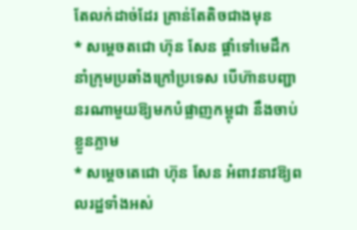តែលក់ដាច់ដែរ គ្រាន់តែតិចជាងមុន
* សម្តេចតជោ ហ៊ុន សែន ផ្តាំទៅមេដឹកនាំក្រុមប្រឆាំងក្រៅប្រទេស បើហ៊ានបញ្ជានរណាមួយឱ្យមកបំផ្លាញកម្ពុជា នឹងចាប់ខ្លួនភ្លាម
* សម្តេចតេជោ ហ៊ុន សែន អំពាវនាវឱ្យពលរដ្ឋទាំងអស់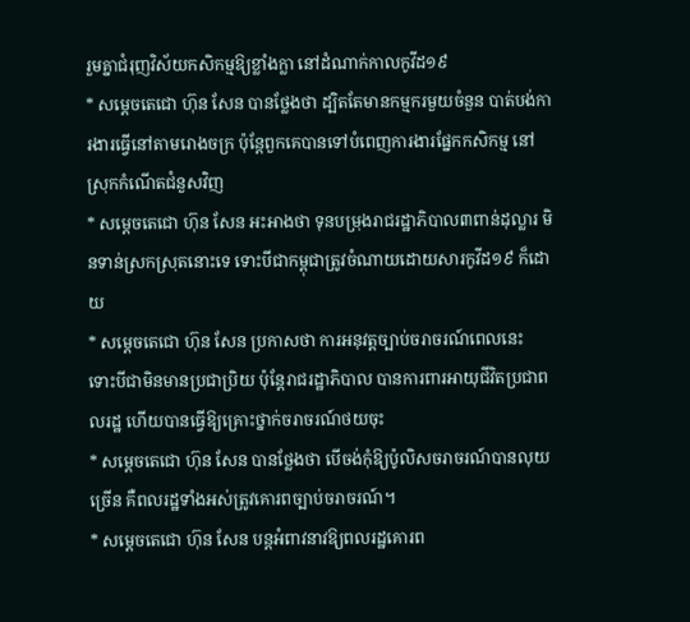រួមគ្នាជំរុញវិស័យកសិកម្មឱ្យខ្លាំងក្លា នៅដំណាក់កាលកូវីដ១៩
* សម្តេចតេជោ ហ៊ុន សែន បានថ្លែងថា ដ្បិតតែមានកម្មករមួយចំនួន បាត់បង់ការងារធ្វើនៅតាមរោងចក្រ ប៉ុន្តែពួកគេបានទៅបំពេញការងារផ្នែកកសិកម្ម នៅស្រុកកំណើតជំនួសវិញ
* សម្តេចតេជោ ហ៊ុន សែន អះអាងថា ទុនបម្រុងរាជរដ្ឋាភិបាល៣ពាន់ដុល្លារ មិនទាន់ស្រកស្រុតនោះទេ ទោះបីជាកម្ពុជាត្រូវចំណាយដោយសារកូវីដ១៩ ក៏ដោយ
* សម្តេចតេជោ ហ៊ុន សែន ប្រកាសថា ការអនុវត្តច្បាប់ចរាចរណ៍ពេលនេះ ទោះបីជាមិនមានប្រជាប្រិយ ប៉ុន្តែរាជរដ្ឋាភិបាល បានការពារអាយុជីវិតប្រជាពលរដ្ឋ ហើយបានធ្វើឱ្យគ្រោះថ្នាក់ចរាចរណ៍ថយចុះ
* សម្តេចតេជោ ហ៊ុន សែន បានថ្លែងថា បើចង់កុំឱ្យប៉ូលិសចរាចរណ៍បានលុយច្រើន គឺពលរដ្ឋទាំងអស់ត្រូវគោរពច្បាប់ចរាចរណ៍។
* សម្តេចតេជោ ហ៊ុន សែន បន្តអំពាវនាវឱ្យពលរដ្ឋគោរព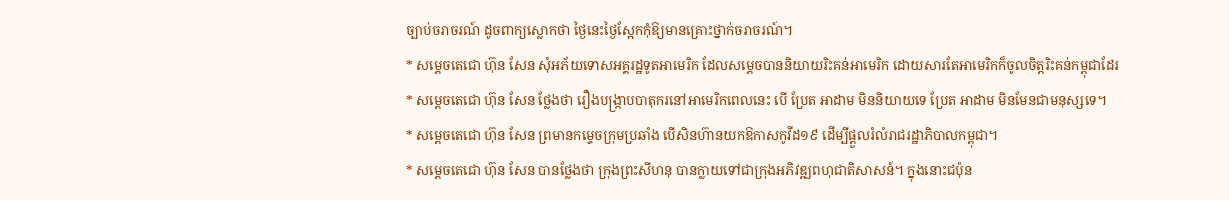ច្បាប់ចរាចរណ៍ ដូចពាក្យស្លោកថា ថ្ងៃនេះថ្ងៃស្អែកកុំឱ្យមានគ្រោះថ្នាក់ចរាចរណ៍។
* សម្តេចតេជោ ហ៊ុន សែន សុំអភ័យទោសអគ្គរដ្ឋទូតអាមេរិក ដែលសម្តេចបាននិយាយរិះគន់អាមេរិក ដោយសារតែអាមេរិកក៏ចូលចិត្តរិះគន់កម្ពុជាដែរ
* សម្តេចតេជោ ហ៊ុន សែន ថ្លែងថា រឿងបង្ក្រាបបាតុករនៅអាមេរិកពេលនេះ បើ ប្រែត អាដាម មិននិយាយទេ ប្រែត អាដាម មិនមែនជាមនុស្សទេ។
* សម្តេចតេជោ ហ៊ុន សែន ព្រមានកម្ទេចក្រុមប្រឆាំង បើសិនហ៊ានយកឱកាសកូវីដ១៩ ដើម្បីផ្តួលរំលំរាជរដ្ឋាភិបាលកម្ពុជា។
* សម្តេចតេជោ ហ៊ុន សែន បានថ្លែងថា ក្រុងព្រះសីហនុ បានក្លាយទៅជាក្រុងអភិវឌ្ឍពហុជាតិសាសន៍។ ក្នុងនោះជប៉ុន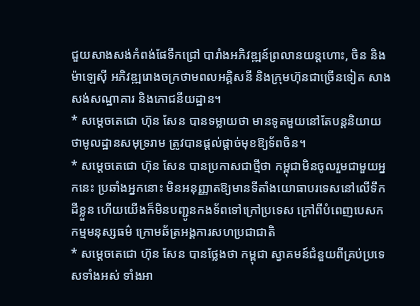ជួយសាងសង់កំពង់ផែទឹកជ្រៅ បារាំងអភិវឌ្ឍន៍ព្រលានយន្តហោះ, ចិន និងម៉ាឡេស៊ី អភិវឌ្ឍរោងចក្រថាមពលអគ្គិសនី និងក្រុមហ៊ុនជាច្រើនទៀត សាងសង់សណ្ឋាគារ និងភោជនីយដ្ឋាន។
* សម្តេចតេជោ ហ៊ុន សែន បានទម្លាយថា មានទូតមួយនៅតែបន្តនិយាយថាមូលដ្ឋានសមុទ្ររាម ត្រូវបានផ្តល់ផ្តាច់មុខឱ្យទ័ពចិន។
* សម្តេចតេជោ ហ៊ុន សែន បានប្រកាសជាថ្មីថា កម្ពុជាមិនចូលរួមជាមួយអ្នកនេះ ប្រឆាំងអ្នកនោះ មិនអនុញ្ញាតឱ្យមានទីតាំងយោធាបរទេសនៅលើទឹកដីខ្លួន ហើយយើងក៏មិនបញ្ជូនកងទ័ពទៅក្រៅប្រទេស ក្រៅពីបំពេញបេសកកម្មមនុស្សធម៌ ក្រោមឆ័ត្រអង្គការសហប្រជាជាតិ
* សម្តេចតេជោ ហ៊ុន សែន បានថ្លែងថា កម្ពុជា ស្វាគមន៍ជំនួយពីគ្រប់ប្រទេសទាំងអស់ ទាំងអា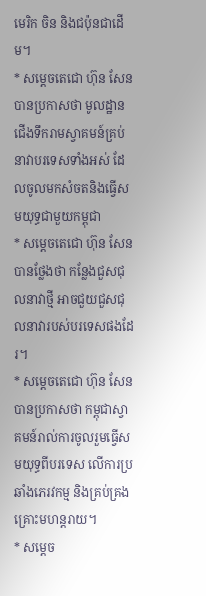មេរិក ចិន និងជប៉ុនជាដើម។
* សម្តេចតេជោ ហ៊ុន សែន បានប្រកាសថា មូលដ្ឋានជើងទឹករាមស្វាគមន៍គ្រប់នាវាបរទេសទាំងអស់ ដែលចូលមកសំចតនិងធ្វើសមយុទ្ធជាមួយកម្ពុជា
* សម្តេចតេជោ ហ៊ុន សែន បានថ្លែងថា កន្លែងជួសជុលនាវាថ្មី អាចជួយជួសជុលនាវារបស់បរទេសផងដែរ។
* សម្តេចតេជោ ហ៊ុន សែន បានប្រកាសថា កម្ពុជាស្វាគមន៍រាល់ការចូលរួមធ្វើសមយុទ្ធពីបរទេស លើការប្រឆាំងភេរវកម្ម និងគ្រប់គ្រងគ្រោះមហន្តរាយ។
* សម្តេច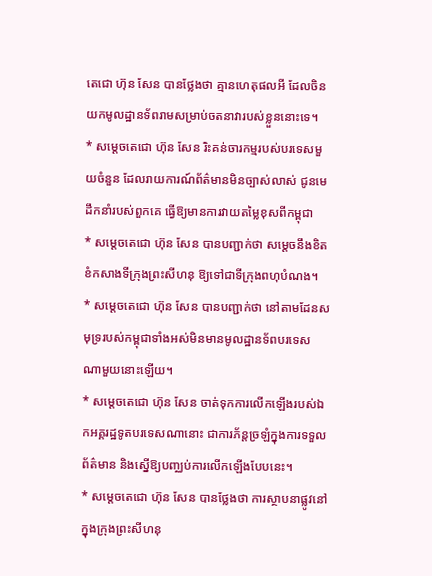តេជោ ហ៊ុន សែន បានថ្លែងថា គ្មានហេតុផលអី ដែលចិនយកមូលដ្ឋានទ័ពរាមសម្រាប់ចតនាវារបស់ខ្លួននោះទេ។
* សម្តេចតេជោ ហ៊ុន សែន រិះគន់ចារកម្មរបស់បរទេសមួយចំនួន ដែលរាយការណ៍ព័ត៌មានមិនច្បាស់លាស់ ជូនមេដឹកនាំរបស់ពួកគេ ធ្វើឱ្យមានការវាយតម្លៃខុសពីកម្ពុជា
* សម្តេចតេជោ ហ៊ុន សែន បានបញ្ជាក់ថា សម្តេចនឹងខិតខំកសាងទីក្រុងព្រះសីហនុ ឱ្យទៅជាទីក្រុងពហុបំណង។
* សម្តេចតេជោ ហ៊ុន សែន បានបញ្ជាក់ថា នៅតាមដែនសមុទ្ររបស់កម្ពុជាទាំងអស់មិនមានមូលដ្ឋានទ័ពបរទេសណាមួយនោះឡើយ។
* សម្តេចតេជោ ហ៊ុន សែន ចាត់ទុកការលើកឡើងរបស់ឯកអគ្គរដ្ឋទូតបរទេសណានោះ ជាការភ័ន្តច្រឡំក្នុងការទទួលព័ត៌មាន និងស្នើឱ្យបញ្ឈប់ការលើកឡើងបែបនេះ។
* សម្តេចតេជោ ហ៊ុន សែន បានថ្លែងថា ការស្ថាបនាផ្លូវនៅក្នុងក្រុងព្រះសីហនុ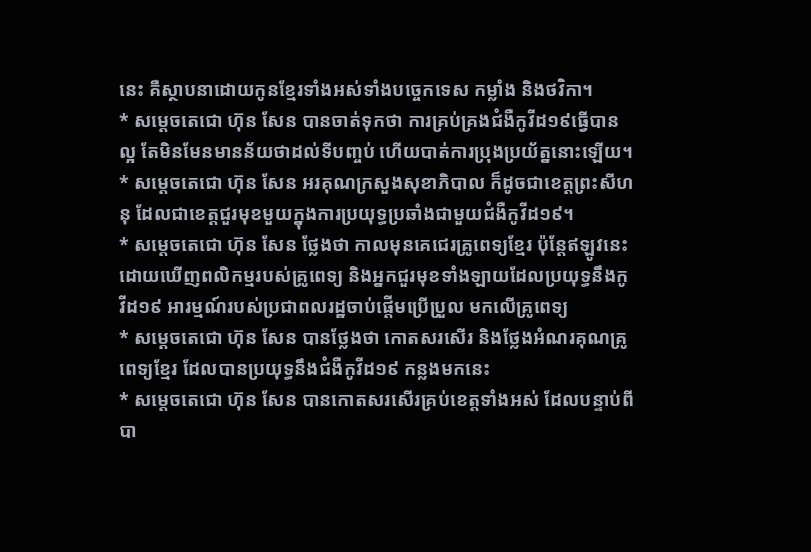នេះ គឺស្ថាបនាដោយកូនខ្មែរទាំងអស់ទាំងបច្ចេកទេស កម្លាំង និងថវិកា។
* សម្តេចតេជោ ហ៊ុន សែន បានចាត់ទុកថា ការគ្រប់គ្រងជំងឺកូវីដ១៩ធ្វើបានល្អ តែមិនមែនមានន័យថាដល់ទីបញ្ចប់ ហើយបាត់ការប្រុងប្រយ័ត្ននោះឡើយ។
* សម្តេចតេជោ ហ៊ុន សែន អរគុណក្រសួងសុខាភិបាល ក៏ដូចជាខេត្តព្រះសីហនុ ដែលជាខេត្តជួរមុខមួយក្នុងការប្រយុទ្ធប្រឆាំងជាមួយជំងឺកូវីដ១៩។
* សម្តេចតេជោ ហ៊ុន សែន ថ្លែងថា កាលមុនគេជេរគ្រូពេទ្យខ្មែរ ប៉ុន្តែឥឡូវនេះ ដោយឃើញពលិកម្មរបស់គ្រូពេទ្យ និងអ្នកជួរមុខទាំងឡាយដែលប្រយុទ្ធនឹងកូវីដ១៩ អារម្មណ៍របស់ប្រជាពលរដ្ឋចាប់ផ្តើមប្រើប្រួល មកលើគ្រូពេទ្យ
* សម្តេចតេជោ ហ៊ុន សែន បានថ្លែងថា កោតសរសើរ និងថ្លែងអំណរគុណគ្រូពេទ្យខ្មែរ ដែលបានប្រយុទ្ធនឹងជំងឺកូវីដ១៩ កន្លងមកនេះ
* សម្តេចតេជោ ហ៊ុន សែន បានកោតសរសើរគ្រប់ខេត្តទាំងអស់ ដែលបន្ទាប់ពីបា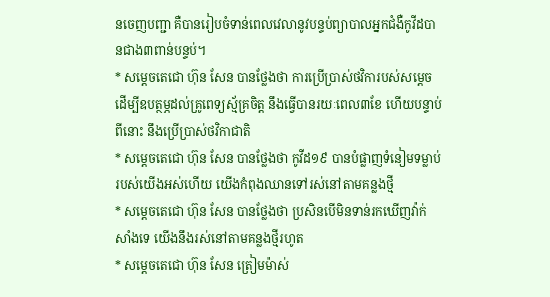នចេញបញ្ជា គឺបានរៀបចំទាន់ពេលវេលានូវបន្ទប់ព្យាបាលអ្នកជំងឺកូវីដបានជាង៣ពាន់បន្ទប់។
* សម្តេចតេជោ ហ៊ុន សែន បានថ្លែងថា ការប្រើប្រាស់ថវិការបស់សម្តេច ដើម្បីឧបត្ថម្ភដល់គ្រូពេទ្យស្ម័គ្រចិត្ត នឹងធ្វើបានរយៈពេល៣ខែ ហើយបន្ទាប់ពីនោះ នឹងប្រើប្រាស់ថវិកាជាតិ
* សម្តេចតេជោ ហ៊ុន សែន បានថ្លែងថា កូវីដ១៩ បានបំផ្លាញទំនៀមទម្លាប់របស់យើងអស់ហើយ យើងកំពុងឈានទៅរស់នៅតាមគន្លងថ្មី
* សម្តេចតេជោ ហ៊ុន សែន បានថ្លែងថា ប្រសិនបើមិនទាន់រកឃើញវ៉ាក់សាំងទេ យើងនឹងរស់នៅតាមគន្លងថ្មីរហូត
* សម្តេចតេជោ ហ៊ុន សែន ត្រៀមម៉ាស់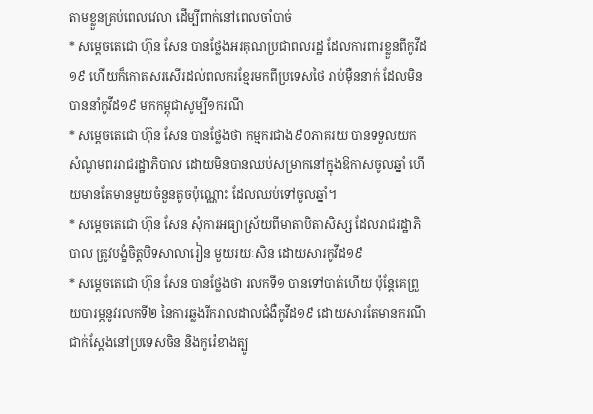តាមខ្លួនគ្រប់ពេលវេលា ដើម្បីពាក់នៅពេលចាំបាច់
* សម្តេចតេជោ ហ៊ុន សែន បានថ្លែងអរគុណប្រជាពលរដ្ឋ ដែលការពារខ្លួនពីកូវីដ១៩ ហើយក៏កោតសរសើរដល់ពលករខ្មែរមកពីប្រទេសថៃ រាប់ម៉ឺននាក់ ដែលមិនបាននាំកូវីដ១៩ មកកម្ពុជាសូម្បី១ករណី
* សម្តេចតេជោ ហ៊ុន សែន បានថ្លែងថា កម្មករជាង៩០ភាគរយ បានទទួលយកសំណូមពររាជរដ្ឋាភិបាល ដោយមិនបានឈប់សម្រាកនៅក្នុងឱកាសចូលឆ្នាំ ហើយមានតែមានមួយចំនួនតូចប៉ុណ្ណោះ ដែលឈប់ទៅចូលឆ្នាំ។
* សម្តេចតេជោ ហ៊ុន សែន សុំការអធ្យាស្រ័យពីមាតាបិតាសិស្ស ដែលរាជរដ្ឋាភិបាល ត្រូវបង្ខំចិត្តបិទសាលារៀន មួយរយៈសិន ដោយសារកូវីដ១៩
* សម្តេចតេជោ ហ៊ុន សែន បានថ្លែងថា រលកទី១ បានទៅបាត់ហើយ ប៉ុន្តែគេព្រួយបារម្ភនូវរលកទី២ នៃការឆ្លងរីករាលដាលជំងឺកូវីដ១៩ ដោយសារតែមានករណីជាក់ស្តែងនៅប្រទេសចិន និងកូរ៉េខាងត្បូ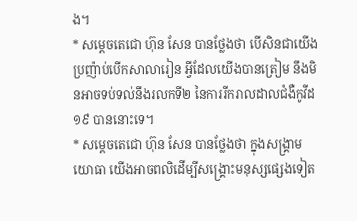ង។
* សម្តេចតេជោ ហ៊ុន សែន បានថ្លែងថា បើសិនជាយើងប្រញ៉ាប់បើកសាលារៀន អ្វីដែលយើងបានត្រៀម នឹងមិនអាចទប់ទល់នឹងរលកទី២ នៃការរីករាលដាលជំងឺកូវីដ១៩ បាននោះទេ។
* សម្តេចតេជោ ហ៊ុន សែន បានថ្លែងថា ក្នុងសង្រ្គាមយោធា យើងអាចពលិដើម្បីសង្រ្គោះមនុស្សផ្សេងទៀត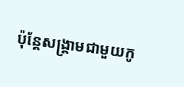ប៉ុន្តែសង្រ្គាមជាមួយកូ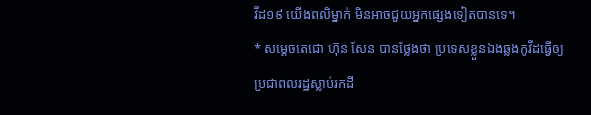វីដ១៩ យើងពលិម្នាក់ មិនអាចជួយអ្នកផ្សេងទៀតបានទេ។
* សម្តេចតេជោ ហ៊ុន សែន បានថ្លែងថា ប្រទេសខ្លួនឯងឆ្លងកូវីដធ្វើឲ្យប្រជាពលរដ្ឋស្លាប់រកដី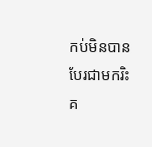កប់មិនបាន បែរជាមករិះគ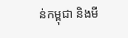ន់កម្ពុជា និងមី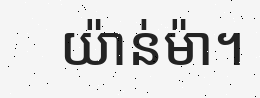យ៉ាន់ម៉ា។